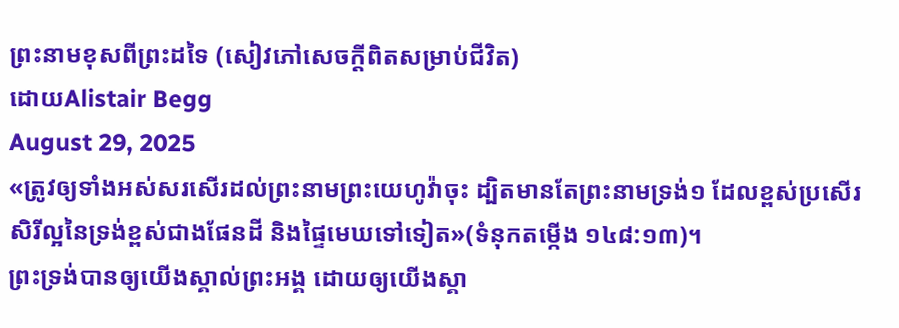ព្រះនាមខុសពីព្រះដទៃ (សៀវភៅសេចក្ដីពិតសម្រាប់ជីវិត)
ដោយAlistair Begg
August 29, 2025
«ត្រូវឲ្យទាំងអស់សរសើរដល់ព្រះនាមព្រះយេហូវ៉ាចុះ ដ្បិតមានតែព្រះនាមទ្រង់១ ដែលខ្ពស់ប្រសើរ សិរីល្អនៃទ្រង់ខ្ពស់ជាងផែនដី និងផ្ទៃមេឃទៅទៀត»(ទំនុកតម្កើង ១៤៨:១៣)។
ព្រះទ្រង់បានឲ្យយើងស្គាល់ព្រះអង្គ ដោយឲ្យយើងស្គា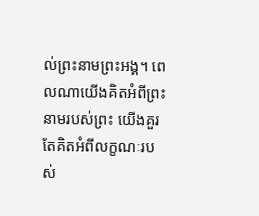ល់ព្រះនាមព្រះអង្គ។ ពេលណាយើងគិតអំពីព្រះនាមរបស់ព្រះ យើងគួរតែគិតអំពីលក្ខណៈរបស់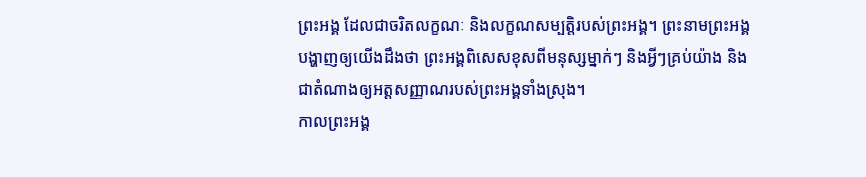ព្រះអង្គ ដែលជាចរិតលក្ខណៈ និងលក្ខណសម្បត្តិរបស់ព្រះអង្គ។ ព្រះនាមព្រះអង្គបង្ហាញឲ្យយើងដឹងថា ព្រះអង្គពិសេសខុសពីមនុស្សម្នាក់ៗ និងអ្វីៗគ្រប់យ៉ាង និងជាតំណាងឲ្យអត្តសញ្ញាណរបស់ព្រះអង្គទាំងស្រុង។
កាលព្រះអង្គ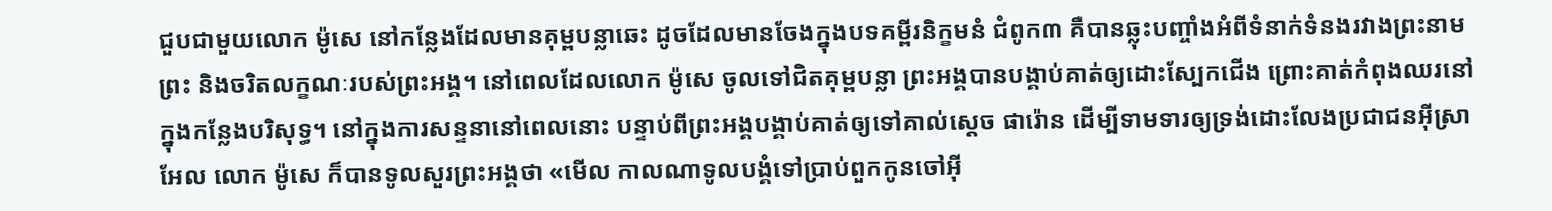ជួបជាមួយលោក ម៉ូសេ នៅកន្លែងដែលមានគុម្ពបន្លាឆេះ ដូចដែលមានចែងក្នុងបទគម្ពីរនិក្ខមនំ ជំពូក៣ គឺបានឆ្លុះបញ្ចាំងអំពីទំនាក់ទំនងរវាងព្រះនាមព្រះ និងចរិតលក្ខណៈរបស់ព្រះអង្គ។ នៅពេលដែលលោក ម៉ូសេ ចូលទៅជិតគុម្ពបន្លា ព្រះអង្គបានបង្គាប់គាត់ឲ្យដោះស្បែកជើង ព្រោះគាត់កំពុងឈរនៅក្នុងកន្លែងបរិសុទ្ធ។ នៅក្នុងការសន្ទនានៅពេលនោះ បន្ទាប់ពីព្រះអង្គបង្គាប់គាត់ឲ្យទៅគាល់ស្តេច ផារ៉ោន ដើម្បីទាមទារឲ្យទ្រង់ដោះលែងប្រជាជនអ៊ីស្រាអែល លោក ម៉ូសេ ក៏បានទូលសួរព្រះអង្គថា «មើល កាលណាទូលបង្គំទៅប្រាប់ពួកកូនចៅអ៊ី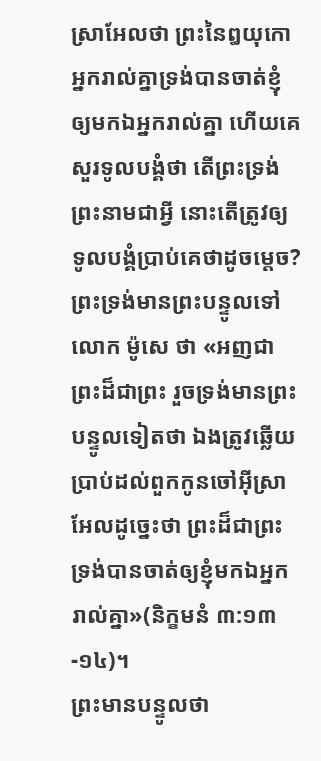ស្រាអែលថា ព្រះនៃឰយុកោអ្នករាល់គ្នាទ្រង់បានចាត់ខ្ញុំឲ្យមកឯអ្នករាល់គ្នា ហើយគេសួរទូលបង្គំថា តើព្រះទ្រង់ព្រះនាមជាអ្វី នោះតើត្រូវឲ្យទូលបង្គំប្រាប់គេថាដូចម្តេច? ព្រះទ្រង់មានព្រះបន្ទូលទៅលោក ម៉ូសេ ថា «អញជាព្រះដ៏ជាព្រះ រួចទ្រង់មានព្រះបន្ទូលទៀតថា ឯងត្រូវឆ្លើយប្រាប់ដល់ពួកកូនចៅអ៊ីស្រាអែលដូច្នេះថា ព្រះដ៏ជាព្រះទ្រង់បានចាត់ឲ្យខ្ញុំមកឯអ្នករាល់គ្នា»(និក្ខមនំ ៣:១៣-១៤)។
ព្រះមានបន្ទូលថា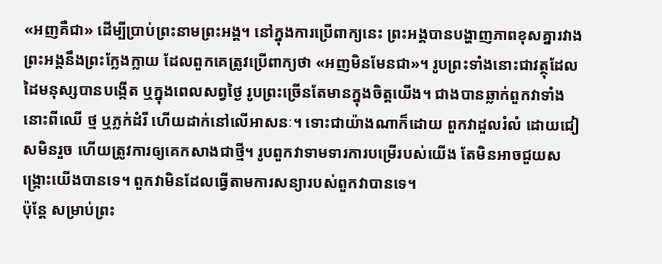«អញគឺជា» ដើម្បីប្រាប់ព្រះនាមព្រះអង្គ។ នៅក្នុងការប្រើពាក្យនេះ ព្រះអង្គបានបង្ហាញភាពខុសគ្នារវាងព្រះអង្គនឹងព្រះក្លែងក្លាយ ដែលពួកគេត្រូវប្រើពាក្យថា «អញមិនមែនជា»។ រូបព្រះទាំងនោះជាវត្ថុដែលដៃមនុស្សបានបង្កើត ឬក្នុងពេលសព្វថ្ងៃ រូបព្រះច្រើនតែមានក្នុងចិត្តយើង។ ជាងបានឆ្លាក់ពួកវាទាំងនោះពីឈើ ថ្ម ឬភ្លក់ដំរី ហើយដាក់នៅលើអាសនៈ។ ទោះជាយ៉ាងណាក៏ដោយ ពួកវាដួលរំលំ ដោយជៀសមិនរួច ហើយត្រូវការឲ្យគេកសាងជាថ្មី។ រូបពួកវាទាមទារការបម្រើរបស់យើង តែមិនអាចជួយសង្គ្រោះយើងបានទេ។ ពួកវាមិនដែលធ្វើតាមការសន្យារបស់ពួកវាបានទេ។
ប៉ុន្តែ សម្រាប់ព្រះ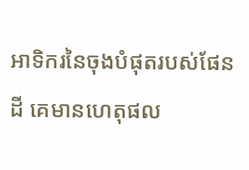អាទិករនៃចុងបំផុតរបស់ផែនដី គេមានហេតុផល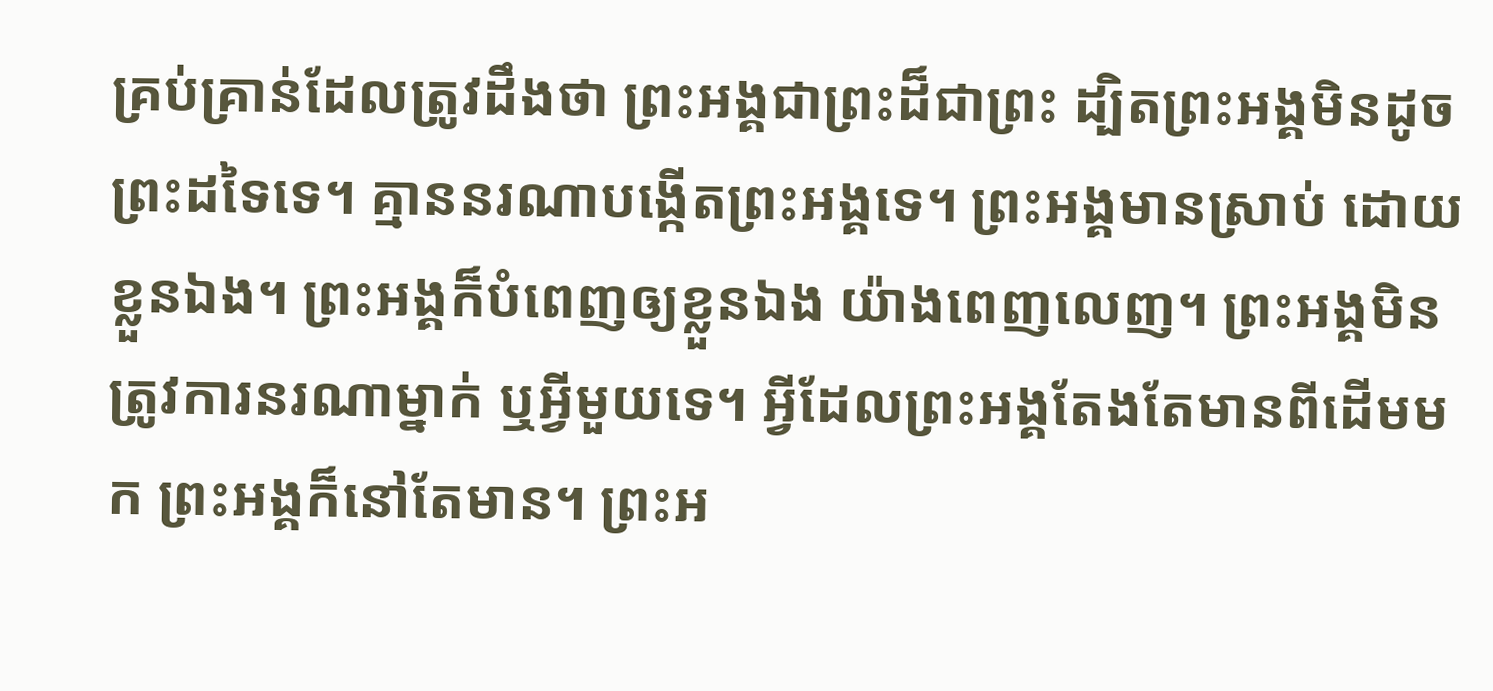គ្រប់គ្រាន់ដែលត្រូវដឹងថា ព្រះអង្គជាព្រះដ៏ជាព្រះ ដ្បិតព្រះអង្គមិនដូចព្រះដទៃទេ។ គ្មាននរណាបង្កើតព្រះអង្គទេ។ ព្រះអង្គមានស្រាប់ ដោយខ្លួនឯង។ ព្រះអង្គក៏បំពេញឲ្យខ្លួនឯង យ៉ាងពេញលេញ។ ព្រះអង្គមិនត្រូវការនរណាម្នាក់ ឬអ្វីមួយទេ។ អ្វីដែលព្រះអង្គតែងតែមានពីដើមមក ព្រះអង្គក៏នៅតែមាន។ ព្រះអ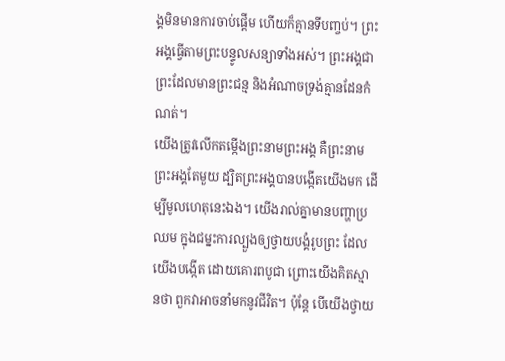ង្គមិនមានការចាប់ផ្តើម ហើយក៏គ្មានទីបញ្ចប់។ ព្រះអង្គធ្វើតាមព្រះបន្ទូលសន្យាទាំងអស់។ ព្រះអង្គជាព្រះដែលមានព្រះជន្ម និងអំណាចទ្រង់គ្មានដែនកំណត់។
យើងត្រូវលើកតម្កើងព្រះនាមព្រះអង្គ គឺព្រះនាមព្រះអង្គតែមួយ ដ្បិតព្រះអង្គបានបង្កើតយើងមក ដើម្បីមូលហេតុនេះឯង។ យើងរាល់គ្នាមានបញ្ហាប្រឈម ក្នុងជម្នះការល្បួងឲ្យថ្វាយបង្គំរូបព្រះ ដែលយើងបង្កើត ដោយគោរពបូជា ព្រោះយើងគិតស្មានថា ពួកវាអាចនាំមកនូវជីវិត។ ប៉ុន្តែ បើយើងថ្វាយ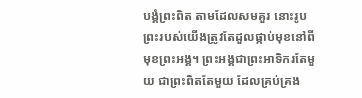បង្គំព្រះពិត តាមដែលសមគួរ នោះរូបព្រះរបស់យើងត្រូវតែដួលផ្កាប់មុខនៅពីមុខព្រះអង្គ។ ព្រះអង្គជាព្រះអាទិករតែមួយ ជាព្រះពិតតែមួយ ដែលគ្រប់គ្រង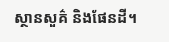ស្ថានសួគ៌ និងផែនដី។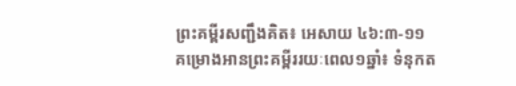ព្រះគម្ពីរសញ្ជឹងគិត៖ អេសាយ ៤៦:៣-១១
គម្រោងអានព្រះគម្ពីររយៈពេល១ឆ្នាំ៖ ទំនុកត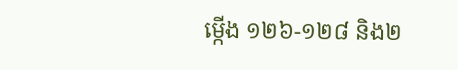ម្កើង ១២៦-១២៨ និង២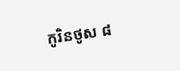កូរិនថូស ៨